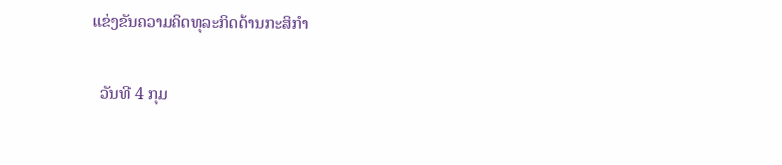ແຂ່ງຂັນຄວາມຄິດທຸລະກິດດ້ານກະສິກໍາ

  ວັນທີ 4 ກຸມ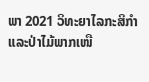ພາ 2021 ວິທະຍາໄລກະສິກໍາ ແລະປ່າໄມ້ພາກເໜື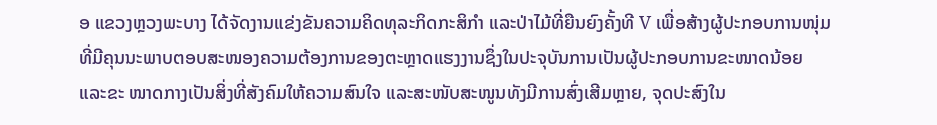ອ ແຂວງຫຼວງພະບາງ ໄດ້ຈັດງານແຂ່ງຂັນຄວາມຄິດທຸລະກິດກະສິກໍາ ແລະປ່າໄມ້ທີ່ຍືນຍົງຄັ້ງທີ V ເພື່ອສ້າງຜູ້ປະກອບການໜຸ່ມທີ່ມີຄຸນນະພາບຕອບສະໜອງຄວາມຕ້ອງການຂອງຕະຫຼາດແຮງງານຊຶ່ງໃນປະຈຸບັນການເປັນຜູ້ປະກອບການຂະໜາດນ້ອຍ ແລະຂະ ໜາດກາງເປັນສິ່ງທີ່ສັງຄົມໃຫ້ຄວາມສົນໃຈ ແລະສະໜັບສະໜູນທັງມີການສົ່ງເສີມຫຼາຍ, ຈຸດປະສົງໃນ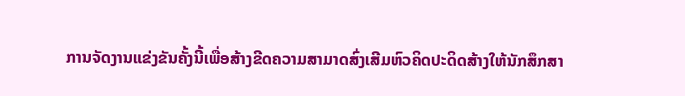ການຈັດງານແຂ່ງຂັນຄັ້ງນີ້ເພື່ອສ້າງຂີດຄວາມສາມາດສົ່ງເສີມຫົວຄິດປະດິດສ້າງໃຫ້ນັກສຶກສາ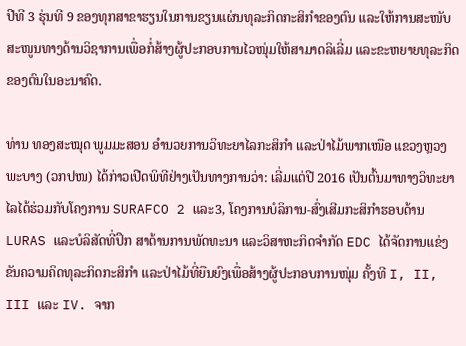ປີທີ 3 ຮຸ່ນທີ 9 ຂອງທຸກສາຂາຮຽນໃນການຂຽນແຜ່ນທຸລະກິດກະສິກໍາຂອງຕົນ ແລະໃຫ້ການສະໜັບສະໜູນທາງດ້ານວິຊາການເພື່ອກໍ່ສ້າງຜູ້ປະກອບການໄວໜຸ່ມໃຫ້ສາມາດລິເລີ່ມ ແລະຂະຫຍາຍທຸລະກິດຂອງຕົນໃນອະນາຄົດ.

ທ່ານ ທອງສະໝຸດ ພູມມະສອນ ອໍານວຍການວິທະຍາໄລກະສິກໍາ ແລະປ່າໄມ້ພາກເໜືອ ແຂວງຫຼວງພະບາງ (ວກປໜ) ໄດ້ກ່າວເປີດພິທີຢ່າງເປັນທາງການວ່າ: ເລີ່ມແຕ່ປີ 2016 ເປັນຕົ້ນມາທາງວິທະຍາໄລໄດ້ຮ່ວມກັບໂຄງການ SURAFCO 2 ແລະ3, ໂຄງການບໍລິການ-ສົ່ງເສີມກະສິກໍາຮອບດ້ານ LURAS ແລະບໍລິສັດທີ່ປຶກ ສາດ້ານການພັດທະນາ ແລະວິສາຫະກິດຈໍາກັດ EDC ໄດ້ຈັດການແຂ່ງຂັນຄວາມຄິດທຸລະກິດກະສິກໍາ ແລະປ່າໄມ້ທີ່ຍືນຍົງເພື່ອສ້າງຜູ້ປະກອບການໜຸ່ມ ຄັ້ງທີ I, II, III ແລະ IV. ຈາກ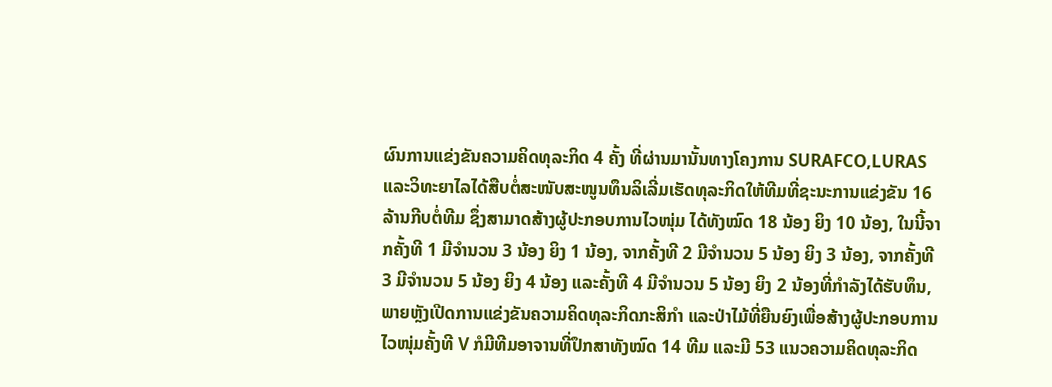ຜົນການແຂ່ງຂັນຄວາມຄິດທຸລະກິດ 4 ຄັ້ງ ທີ່ຜ່ານມານັ້ນທາງໂຄງການ SURAFCO,LURAS ແລະວິທະຍາໄລໄດ້ສືບຕໍ່ສະໜັບສະໜູນທຶນລິເລີ່ມເຮັດທຸລະກິດໃຫ້ທີມທີ່ຊະນະການແຂ່ງຂັນ 16 ລ້ານກີບຕໍ່ທີມ ຊຶ່ງສາມາດສ້າງຜູ້ປະກອບການໄວໜຸ່ມ ໄດ້ທັງໝົດ 18 ນ້ອງ ຍິງ 10 ນ້ອງ, ໃນນີ້ຈາກຄັ້ງທີ 1 ມີຈໍານວນ 3 ນ້ອງ ຍິງ 1 ນ້ອງ, ຈາກຄັ້ງທີ 2 ມີຈໍານວນ 5 ນ້ອງ ຍິງ 3 ນ້ອງ, ຈາກຄັ້ງທີ 3 ມີຈໍານວນ 5 ນ້ອງ ຍິງ 4 ນ້ອງ ແລະຄັ້ງທີ 4 ມີຈໍານວນ 5 ນ້ອງ ຍິງ 2 ນ້ອງທີ່ກໍາລັງໄດ້ຮັບທຶນ,ພາຍຫຼັງເປີດການແຂ່ງຂັນຄວາມຄິດທຸລະກິດກະສິກໍາ ແລະປ່າໄມ້ທີ່ຍືນຍົງເພື່ອສ້າງຜູ້ປະກອບການໄວໜຸ່ມຄັ້ງທີ V ກໍມີທີມອາຈານທີ່ປຶກສາທັງໝົດ 14 ທີມ ແລະມີ 53 ແນວຄວາມຄິດທຸລະກິດ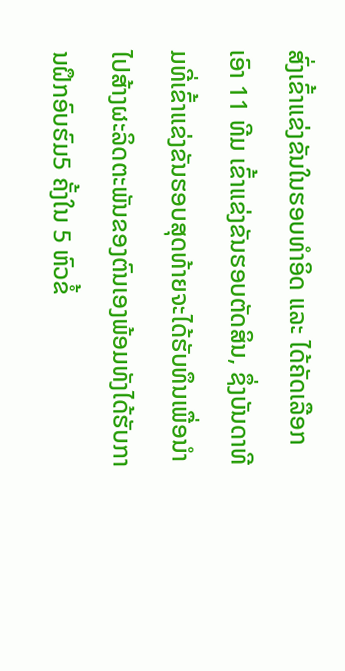ສົ່ງເຂົ້າແຂ່ງຂັນໃນຮອບທໍາອິດ ແລະ ໄດ້ຄັດເລືອກ ເອົາ 11 ທີມ ເຂົ້າແຂ່ງຂັນຮອບຕັດສິນ, ຊຶ່ງບັນດາທີມທີ່ເຂົ້າແຂ່ງຂັນຮອບສຸດທ້າຍຈະໄດ້ຮັບທຶນເພື່ອນໍາໄປສ້າງຜະລິດຕະພັນຂອງຕົນເອງພ້ອມທັງໄດ້ຮັບການຝຶກອົບຮົມ5 ຄັ້ງໃນ 5 ຫົວຂໍ້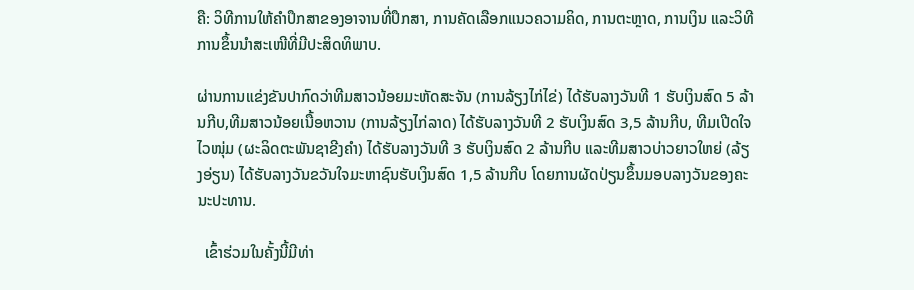ຄື: ວິທີການໃຫ້ຄໍາປຶກສາຂອງອາຈານທີ່ປຶກສາ, ການຄັດເລືອກແນວຄວາມຄິດ, ການຕະຫຼາດ, ການເງິນ ແລະວິທີການຂຶ້ນນໍາສະເໜີທີ່ມີປະສິດທິພາບ.

ຜ່ານການແຂ່ງຂັນປາກົດວ່າທີມສາວນ້ອຍມະຫັດສະຈັນ (ການລ້ຽງໄກ່ໄຂ່) ໄດ້ຮັບລາງວັນທີ 1 ຮັບເງິນສົດ 5 ລ້ານກີບ,ທີມສາວນ້ອຍເນື້ອຫວານ (ການລ້ຽງໄກ່ລາດ) ໄດ້ຮັບລາງວັນທີ 2 ຮັບເງິນສົດ 3,5 ລ້ານກີບ, ທີມເປີດໃຈໄວໜຸ່ມ (ຜະລິດຕະພັນຊາຂີງຄໍາ) ໄດ້ຮັບລາງວັນທີ 3 ຮັບເງິນສົດ 2 ລ້ານກີບ ແລະທີມສາວບ່າວຍາວໃຫຍ່ (ລ້ຽງອ່ຽນ) ໄດ້ຮັບລາງວັນຂວັນໃຈມະຫາຊົນຮັບເງິນສົດ 1,5 ລ້ານກີບ ໂດຍການຜັດປ່ຽນຂຶ້ນມອບລາງວັນຂອງຄະນະປະທານ.

  ເຂົ້າຮ່ວມໃນຄັ້ງນີ້ມີທ່າ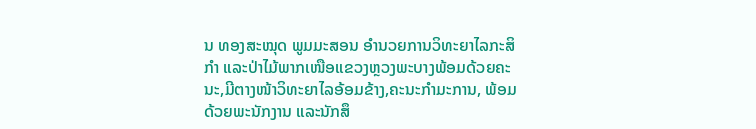ນ ທອງສະໝຸດ ພູມມະສອນ ອໍານວຍການວິທະຍາໄລກະສິກໍາ ແລະປ່າໄມ້ພາກເໜືອແຂວງຫຼວງພະບາງພ້ອມດ້ວຍຄະນະ,ມີຕາງໜ້າວິທະຍາໄລອ້ອມຂ້າງ,ຄະນະກໍາມະການ, ພ້ອມດ້ວຍພະນັກງານ ແລະນັກສຶ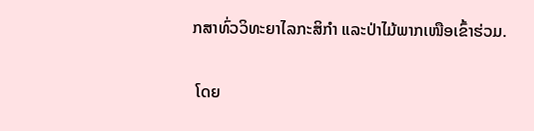ກສາທົ່ວວິທະຍາໄລກະສິກໍາ ແລະປ່າໄມ້ພາກເໜືອເຂົ້າຮ່ວມ.

 ໂດຍ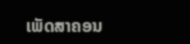ເພັດສາຄອນ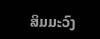ສິມມະວົງ